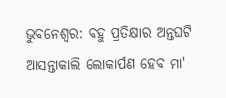ଭୁବନେଶ୍ବର: ବହୁ ପ୍ରତିକ୍ଷାର ଅନ୍ତଘଟି ଆସନ୍ତାକାଲି ଲୋକାର୍ପଣ ହେବ ମା'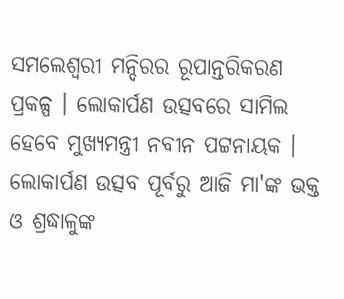ସମଲେଶ୍ବରୀ ମନ୍ଦିରର ରୂପାନ୍ତରିକରଣ ପ୍ରକଳ୍ପ । ଲୋକାର୍ପଣ ଉତ୍ସବରେ ସାମିଲ ହେବେ ମୁଖ୍ୟମନ୍ତ୍ରୀ ନବୀନ ପଟ୍ଟନାୟକ । ଲୋକାର୍ପଣ ଉତ୍ସବ ପୂର୍ବରୁ ଆଜି ମା'ଙ୍କ ଭକ୍ତ ଓ ଶ୍ରଦ୍ଧାଳୁଙ୍କ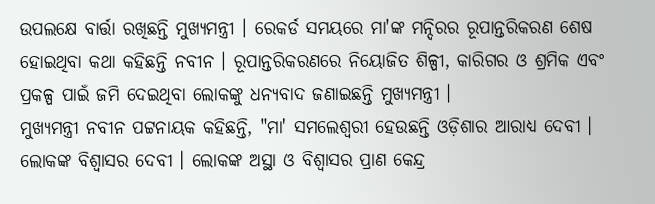ଉପଲକ୍ଷେ ବାର୍ତ୍ତା ରଖିଛନ୍ତି ମୁଖ୍ୟମନ୍ତ୍ରୀ । ରେକର୍ଡ ସମୟରେ ମା'ଙ୍କ ମନ୍ଦିରର ରୂପାନ୍ତରିକରଣ ଶେଷ ହୋଇଥିବା କଥା କହିଛନ୍ତି ନବୀନ । ରୂପାନ୍ତରିକରଣରେ ନିୟୋଜିତ ଶିଳ୍ପୀ, କାରିଗର ଓ ଶ୍ରମିକ ଏବଂ ପ୍ରକଳ୍ପ ପାଇଁ ଜମି ଦେଇଥିବା ଲୋକଙ୍କୁ ଧନ୍ୟବାଦ ଜଣାଇଛନ୍ତି ମୁଖ୍ୟମନ୍ତ୍ରୀ ।
ମୁଖ୍ୟମନ୍ତ୍ରୀ ନବୀନ ପଟ୍ଟନାୟକ କହିଛନ୍ତି, "ମା' ସମଲେଶ୍ବରୀ ହେଉଛନ୍ତି ଓଡ଼ିଶାର ଆରାଧ୍ୟ ଦେବୀ । ଲୋକଙ୍କ ବିଶ୍ୱାସର ଦେବୀ । ଲୋକଙ୍କ ଅସ୍ଥା ଓ ବିଶ୍ଵାସର ପ୍ରାଣ କେନ୍ଦ୍ର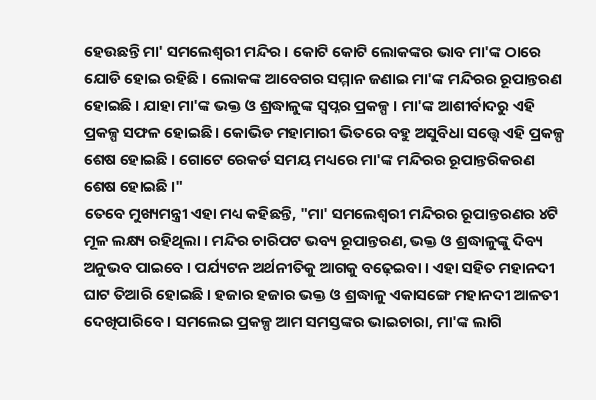ହେଉଛନ୍ତି ମା' ସମଲେଶ୍ବରୀ ମନ୍ଦିର । କୋଟି କୋଟି ଲୋକଙ୍କର ଭାବ ମା'ଙ୍କ ଠାରେ ଯୋଡି ହୋଇ ରହିଛି । ଲୋକଙ୍କ ଆବେଗର ସମ୍ମାନ ଜଣାଇ ମା'ଙ୍କ ମନ୍ଦିରର ରୂପାନ୍ତରଣ ହୋଇଛି । ଯାହା ମା'ଙ୍କ ଭକ୍ତ ଓ ଶ୍ରଦ୍ଧାଳୁଙ୍କ ସ୍ବପ୍ନର ପ୍ରକଳ୍ପ । ମା'ଙ୍କ ଆଶୀର୍ବାଦରୁ ଏହି ପ୍ରକଳ୍ପ ସଫଳ ହୋଇଛି । କୋଭିଡ ମହାମାରୀ ଭିତରେ ବହୁ ଅସୁବିଧା ସତ୍ତ୍ବେ ଏହି ପ୍ରକଳ୍ପ ଶେଷ ହୋଇଛି । ଗୋଟେ ରେକର୍ଡ ସମୟ ମଧ୍ୟରେ ମା'ଙ୍କ ମନ୍ଦିରର ରୂପାନ୍ତରିକରଣ ଶେଷ ହୋଇଛି ।"
ତେବେ ମୁଖ୍ୟମନ୍ତ୍ରୀ ଏହା ମଧ୍ୟ କହିଛନ୍ତି, "ମା' ସମଲେଶ୍ବରୀ ମନ୍ଦିରର ରୂପାନ୍ତରଣର ୪ଟି ମୂଳ ଲକ୍ଷ୍ୟ ରହିଥିଲା । ମନ୍ଦିର ଚାରିପଟ ଭବ୍ୟ ରୂପାନ୍ତରଣ, ଭକ୍ତ ଓ ଶ୍ରଦ୍ଧାଳୁଙ୍କୁ ଦିବ୍ୟ ଅନୁଭବ ପାଇବେ । ପର୍ଯ୍ୟଟନ ଅର୍ଥନୀତିକୁ ଆଗକୁ ବଢ଼େଇବା । ଏହା ସହିତ ମହାନଦୀ ଘାଟ ତିଆରି ହୋଇଛି । ହଜାର ହଜାର ଭକ୍ତ ଓ ଶ୍ରଦ୍ଧାଳୁ ଏକାସଙ୍ଗେ ମହାନଦୀ ଆଳତୀ ଦେଖିପାରିବେ । ସମଲେଇ ପ୍ରକଳ୍ପ ଆମ ସମସ୍ତଙ୍କର ଭାଇଚାରା, ମା'ଙ୍କ ଲାଗି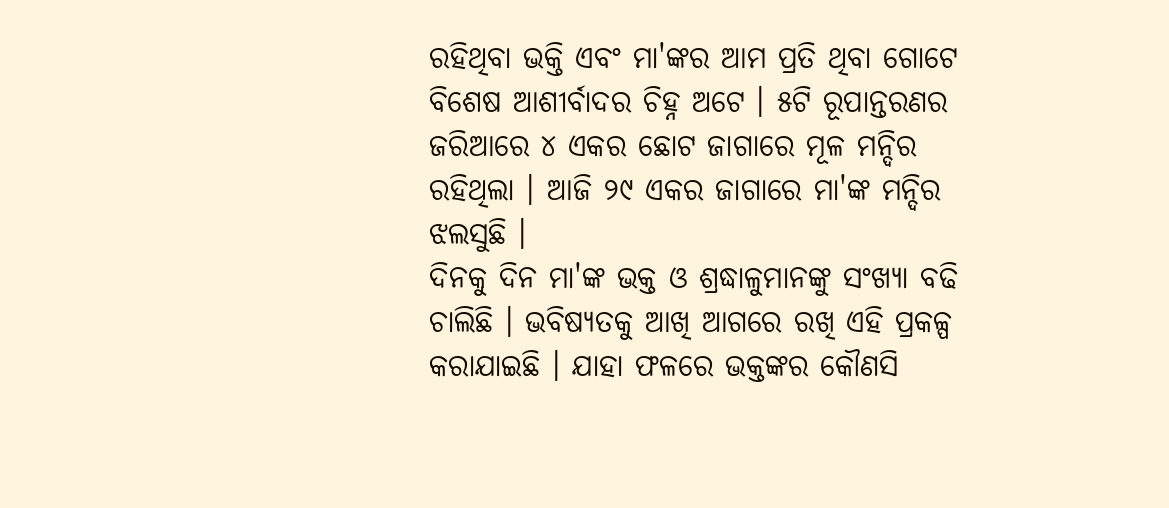ରହିଥିବା ଭକ୍ତି ଏବଂ ମା'ଙ୍କର ଆମ ପ୍ରତି ଥିବା ଗୋଟେ ବିଶେଷ ଆଶୀର୍ବାଦର ଚିହ୍ନ ଅଟେ । ୫ଟି ରୂପାନ୍ତରଣର ଜରିଆରେ ୪ ଏକର ଛୋଟ ଜାଗାରେ ମୂଳ ମନ୍ଦିର ରହିଥିଲା । ଆଜି ୨୯ ଏକର ଜାଗାରେ ମା'ଙ୍କ ମନ୍ଦିର ଝଲସୁଛି ।
ଦିନକୁ ଦିନ ମା'ଙ୍କ ଭକ୍ତ ଓ ଶ୍ରଦ୍ଧାଳୁମାନଙ୍କୁ ସଂଖ୍ୟା ବଢି ଚାଲିଛି । ଭବିଷ୍ୟତକୁ ଆଖି ଆଗରେ ରଖି ଏହି ପ୍ରକଳ୍ପ କରାଯାଇଛି । ଯାହା ଫଳରେ ଭକ୍ତଙ୍କର କୌଣସି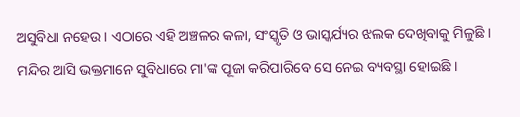ଅସୁବିଧା ନହେଉ । ଏଠାରେ ଏହି ଅଞ୍ଚଳର କଳା, ସଂସ୍କୃତି ଓ ଭାସ୍କର୍ଯ୍ୟର ଝଲକ ଦେଖିବାକୁ ମିଳୁଛି । ମନ୍ଦିର ଆସି ଭକ୍ତମାନେ ସୁବିଧାରେ ମା'ଙ୍କ ପୂଜା କରିପାରିବେ ସେ ନେଇ ବ୍ୟବସ୍ଥା ହୋଇଛି ।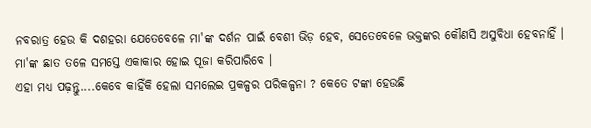ନବରାତ୍ର ହେଉ କି ଦଶହରା ଯେତେବେଳେ ମା'ଙ୍କ ଦର୍ଶନ ପାଇଁ ବେଶୀ ଭିଡ଼ ହେବ, ସେତେବେଳେ ଭକ୍ତଙ୍କର କୌଣସି ଅସୁବିଧା ହେବନାହିଁ । ମା'ଙ୍କ ଛାତ ତଳେ ସମସ୍ତେ ଏକାକାର ହୋଇ ପୂଜା କରିପାରିବେ ।
ଏହା ମଧ୍ୟ ପଢ଼ନ୍ତୁ....କେବେ କାହିଁକି ହେଲା ସମଲେଇ ପ୍ରକଳ୍ପର ପରିକଳ୍ପନା ? କେତେ ଟଙ୍କା ହେଉଛି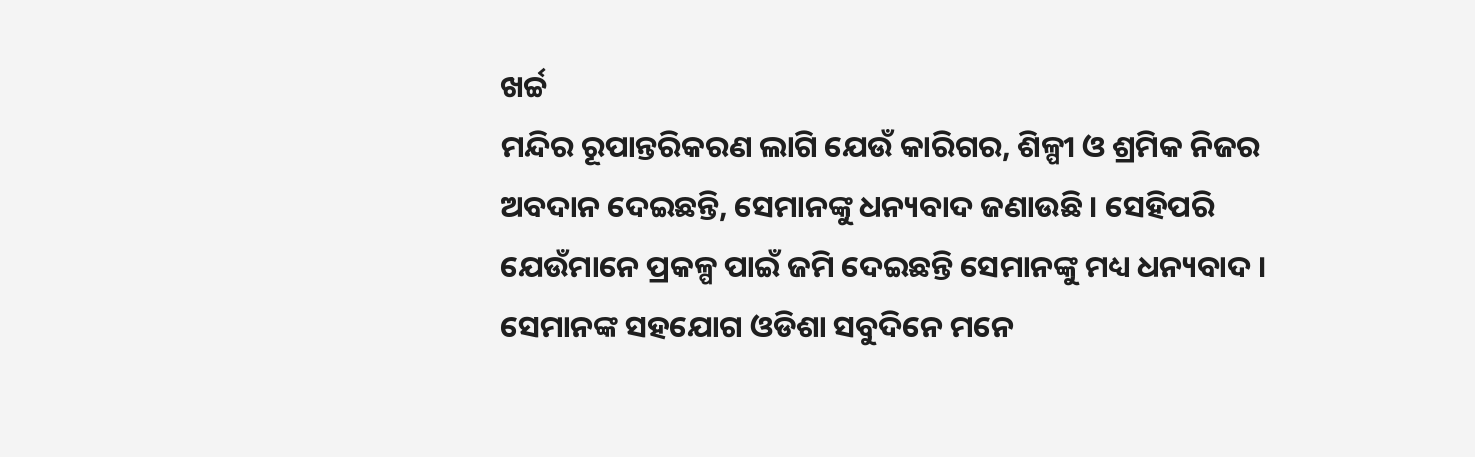ଖର୍ଚ୍ଚ
ମନ୍ଦିର ରୂପାନ୍ତରିକରଣ ଲାଗି ଯେଉଁ କାରିଗର, ଶିଳ୍ପୀ ଓ ଶ୍ରମିକ ନିଜର ଅବଦାନ ଦେଇଛନ୍ତି, ସେମାନଙ୍କୁ ଧନ୍ୟବାଦ ଜଣାଉଛି । ସେହିପରି ଯେଉଁମାନେ ପ୍ରକଳ୍ପ ପାଇଁ ଜମି ଦେଇଛନ୍ତି ସେମାନଙ୍କୁ ମଧ୍ୟ ଧନ୍ୟବାଦ । ସେମାନଙ୍କ ସହଯୋଗ ଓଡିଶା ସବୁଦିନେ ମନେ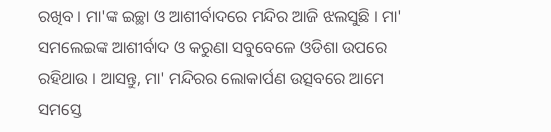ରଖିବ । ମା'ଙ୍କ ଇଚ୍ଛା ଓ ଆଶୀର୍ବାଦରେ ମନ୍ଦିର ଆଜି ଝଲସୁଛି । ମା' ସମଲେଇଙ୍କ ଆଶୀର୍ବାଦ ଓ କରୁଣା ସବୁବେଳେ ଓଡିଶା ଉପରେ ରହିଥାଉ । ଆସନ୍ତୁ, ମା' ମନ୍ଦିରର ଲୋକାର୍ପଣ ଉତ୍ସବରେ ଆମେ ସମସ୍ତେ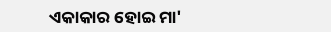ଏକାକାର ହୋଇ ମା'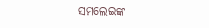ସମଲେଇଙ୍କ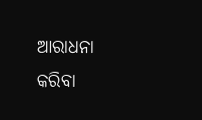ଆରାଧନା କରିବା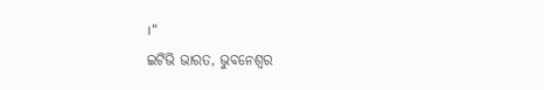।"
ଇଟିଭି ଭାରତ, ଭୁବନେଶ୍ବର